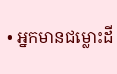• ឣ្នកមានជម្លោះដី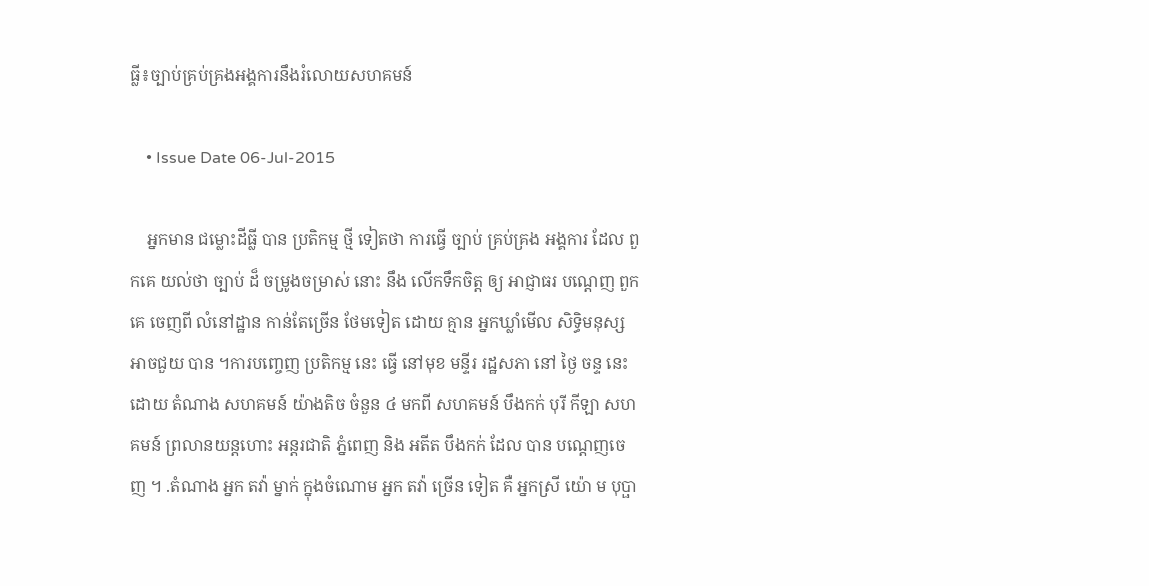ធ្លី៖ច្បាប់គ្រប់គ្រងឣង្គការនឹងរំលោយសហគមន៍

    • Issue Date 06-Jul-2015

    អ្នកមាន ជម្លោះដីធ្លី បាន ប្រតិកម្ម ថ្មី ទៀតថា ការធ្វើ ច្បាប់ គ្រប់គ្រង អង្គការ ដែល ពួកគេ យល់ថា ច្បាប់ ដ៏ ចម្រូងចម្រាស់ នោះ នឹង លើកទឹកចិត្ត ឲ្យ អាជ្ញាធរ បណ្តេញ ពួកគេ ចេញពី លំនៅដ្ឋាន កាន់តែច្រើន ថែមទៀត ដោយ គ្មាន អ្នកឃ្លាំមើល សិទ្ធិមនុស្ស អាចជួយ បាន ។ការបញ្ចេញ ប្រតិកម្ម នេះ ធ្វើ នៅមុខ មន្ទីរ រដ្ឋសភា នៅ ថ្ងៃ ចន្ទ នេះ ដោយ តំណាង សហគមន៍ យ៉ាងតិច ចំនួន ៤ មកពី សហគមន៍ បឹងកក់ បុរី កីឡា សហគមន៍ ព្រលានយន្តហោះ អន្តរជាតិ ភ្នំពេញ និង អតីត បឹងកក់ ដែល បាន បណ្តេញចេញ ។ .តំណាង អ្នក តវ៉ា ម្នាក់ ក្នុងចំណោម អ្នក តវ៉ា ច្រើន ទៀត គឺ អ្នកស្រី យ៉ោ ម បុប្ផា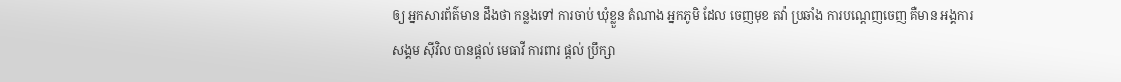ឲ្យ អ្នកសារព័ត៌មាន ដឹងថា កន្លងទៅ ការចាប់ ឃុំខ្លួន តំណាង អ្នកភូមិ ដែល ចេញមុខ តវ៉ា ប្រឆាំង ការបណ្តេញចេញ គឺមាន អង្គការ សង្គម ស៊ីវិល បានផ្តល់ មេធាវី ការពារ ផ្តល់ ប្រឹក្សា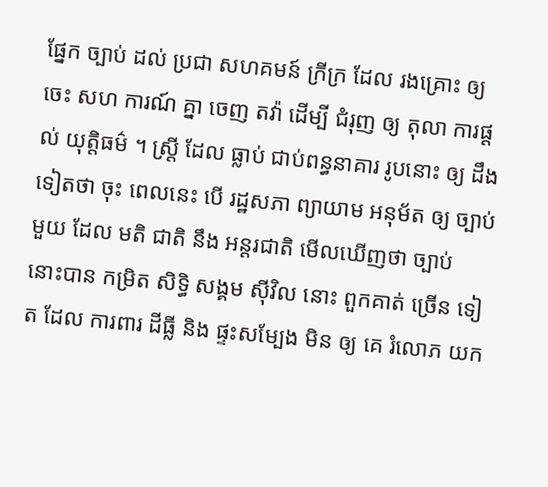ផ្នែក ច្បាប់ ដល់ ប្រជា សហគមន៍ ក្រីក្រ ដែល រងគ្រោះ ឲ្យ ចេះ សហ ការណ៍ គ្នា ចេញ តវ៉ា ដើម្បី ជំរុញ ឲ្យ តុលា ការផ្តល់ យុត្តិធម៌ ។ ស្ត្រី ដែល ធ្លាប់ ជាប់ពន្ធនាគារ រូបនោះ ឲ្យ ដឹង ទៀតថា ចុះ ពេលនេះ បើ រដ្ឋសភា ព្យាយាម អនុម័ត ឲ្យ ច្បាប់ មួយ ដែល មតិ ជាតិ នឹង អន្តរជាតិ មើលឃើញថា ច្បាប់ នោះបាន កម្រិត សិទ្ធិ សង្គម ស៊ីវិល នោះ ពួកគាត់ ច្រើន ទៀត ដែល ការពារ ដីធ្លី និង ផ្ទះសម្បែង មិន ឲ្យ គេ រំលោភ យក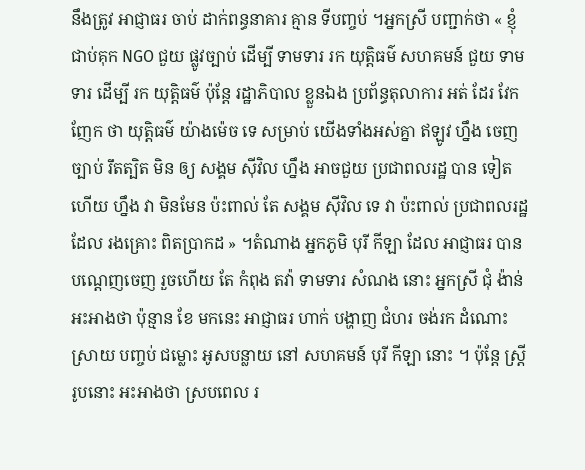នឹងត្រូវ អាជ្ញាធរ ចាប់ ដាក់ពន្ធនាគារ គ្មាន ទីបញ្ចប់ ។អ្នកស្រី បញ្ជាក់ថា « ខ្ញុំ ជាប់គុក NGO ជួយ ផ្លូវច្បាប់ ដើម្បី ទាមទារ រក យុត្តិធម៌ សហគមន៍ ជួយ ទាមទារ ដើម្បី រក យុត្តិធម៌ ប៉ុន្តែ រដ្ឋាភិបាល ខ្លួនឯង ប្រព័ន្ធតុលាការ អត់ ដែរ វែកញែក ថា យុត្តិធម៌ យ៉ាងម៉េច ទេ សម្រាប់ យើងទាំងអស់គ្នា ឥឡូវ ហ្នឹង ចេញ ច្បាប់ រឹតត្បិត មិន ឲ្យ សង្គម ស៊ីវិល ហ្នឹង អាចជួយ ប្រជាពលរដ្ឋ បាន ទៀត ហើយ ហ្នឹង វា មិនមែន ប៉ះពាល់ តែ សង្គម ស៊ីវិល ទេ វា ប៉ះពាល់ ប្រជាពលរដ្ឋ ដែល រងគ្រោះ ពិតប្រាកដ » ។តំណាង អ្នកភូមិ បុរី កីឡា ដែល អាជ្ញាធរ បាន បណ្តេញចេញ រួចហើយ តែ កំពុង តវ៉ា ទាមទារ សំណង នោះ អ្នកស្រី ជុំ ង៉ាន់ អះអាងថា ប៉ុន្មាន ខែ មកនេះ អាជ្ញាធរ ហាក់ បង្ហាញ ជំហរ ចង់រក ដំណោះស្រាយ បញ្ចប់ ជម្លោះ អូសបន្លាយ នៅ សហគមន៍ បុរី កីឡា នោះ ។ ប៉ុន្តែ ស្ត្រី រូបនោះ អះអាងថា ស្របពេល រ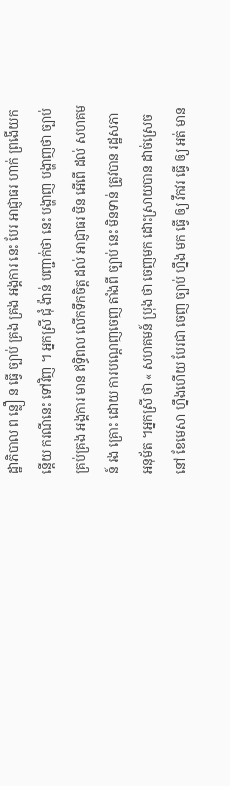ដ្ឋាភិបាល ព ន្លឿ ន ធ្វើ ច្បាប់ គ្រង គ្រង អង្គការ នេះ បែរ អាជ្ញាធរ ហាក់ ព្រងើយកន្តើយ ករណីនេះ ទៅវិញ ។ អ្នកស្រី ជុំ ង៉ាន់ បញ្ជាក់ថា នេះ បង្ហាញ បង្ហាញថា ច្បាប់ គ្រប់គ្រង អង្គការ មាន ឥទ្ធិពល លើកទឹកចិត្ត ដល់ អាជ្ញាធរ មិន អើពើ ដល់ សហគមន៍ រង គ្រោះ ដោយ ការបណ្តេញចេញ តាំងពី ច្បាប់ នេះ មិនទាន់ ត្រូវបាន រដ្ឋសភា អនុម័ត ។អ្នកស្រី ថា « សហគមន៍ ប្រុង ថា ចេញមក ដោះស្រាយបាន ដាច់ស្រេច នៅ ខែមេសា ហ្នឹងហើយ បែរជា ចេញ ច្បាប់ ហ្នឹង មក ធ្វើ ឲ្យ វឹកវរ ធ្វើ ឲ្យ អត់ មាន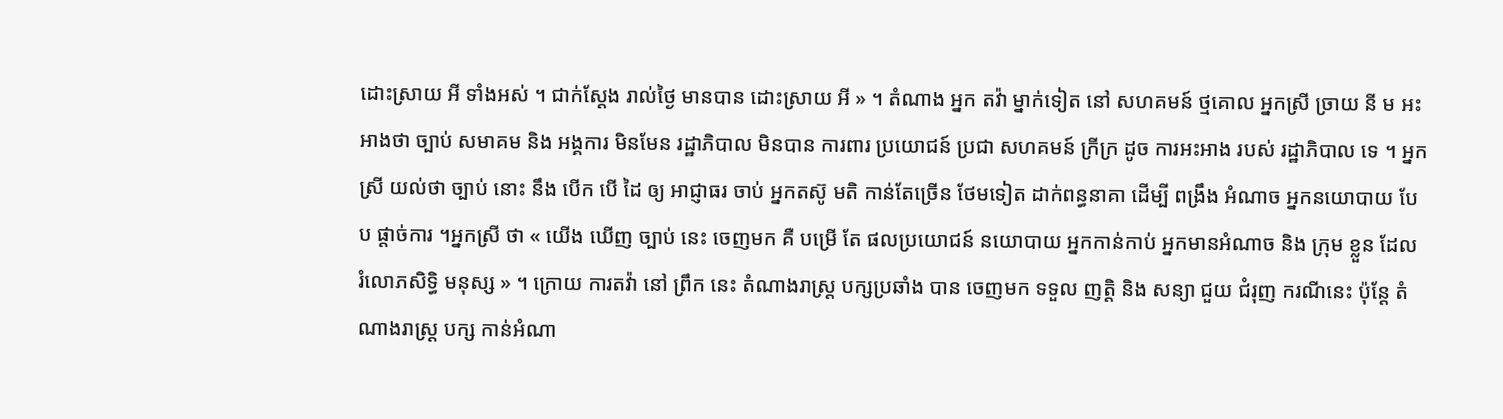ដោះស្រាយ អី ទាំងអស់ ។ ជាក់ស្តែង រាល់ថ្ងៃ មានបាន ដោះស្រាយ អី » ។ តំណាង អ្នក តវ៉ា ម្នាក់ទៀត នៅ សហគមន៍ ថ្មគោល អ្នកស្រី ច្រាយ នី ម អះអាងថា ច្បាប់ សមាគម និង អង្គការ មិនមែន រដ្ឋាភិបាល មិនបាន ការពារ ប្រយោជន៍ ប្រជា សហគមន៍ ក្រីក្រ ដូច ការអះអាង របស់ រដ្ឋាភិបាល ទេ ។ អ្នកស្រី យល់ថា ច្បាប់ នោះ នឹង បើក បើ ដៃ ឲ្យ អាជ្ញាធរ ចាប់ អ្នកតស៊ូ មតិ កាន់តែច្រើន ថែមទៀត ដាក់ពន្ធនាគា ដើម្បី ពង្រឹង អំណាច អ្នកនយោបាយ បែប ផ្តាច់ការ ។អ្នកស្រី ថា « យើង ឃើញ ច្បាប់ នេះ ចេញមក គឺ បម្រើ តែ ផលប្រយោជន៍ នយោបាយ អ្នកកាន់កាប់ អ្នកមានអំណាច និង ក្រុម ខ្លួន ដែល រំលោភសិទ្ធិ មនុស្ស » ។ ក្រោយ ការតវ៉ា នៅ ព្រឹក នេះ តំណាងរាស្ត្រ បក្សប្រឆាំង បាន ចេញមក ទទួល ញត្តិ និង សន្យា ជួយ ជំរុញ ករណីនេះ ប៉ុន្តែ តំណាងរាស្ត្រ បក្ស កាន់អំណា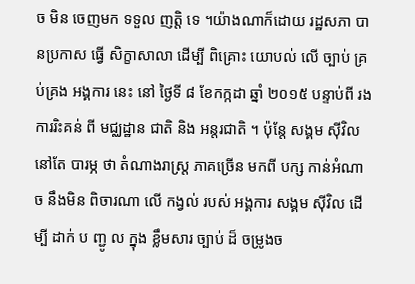ច មិន ចេញមក ទទួល ញត្តិ ទេ ។យ៉ាងណាក៏ដោយ រដ្ឋសភា បានប្រកាស ធ្វើ សិក្ខាសាលា ដើម្បី ពិគ្រោះ យោបល់ លើ ច្បាប់ គ្រប់គ្រង អង្គការ នេះ នៅ ថ្ងៃទី ៨ ខែកក្កដា ឆ្នាំ ២០១៥ បន្ទាប់ពី រង ការរិះគន់ ពី មជ្ឈដ្ឋាន ជាតិ និង អន្តរជាតិ ។ ប៉ុន្តែ សង្គម ស៊ីវិល នៅតែ បារម្ភ ថា តំណាងរាស្ត្រ ភាគច្រើន មកពី បក្ស កាន់អំណាច នឹងមិន ពិចារណា លើ កង្វល់ របស់ អង្គការ សង្គម ស៊ីវិល ដើម្បី ដាក់ ប ញ្ជូ ល ក្នុង ខ្លឹមសារ ច្បាប់ ដ៏ ចម្រូងច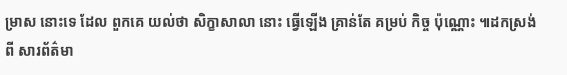ម្រាស នោះទេ ដែល ពួកគេ យល់ថា សិក្ខាសាលា នោះ ធ្វើឡើង គ្រាន់តែ គម្រប់ កិច្ច ប៉ុណ្ណោះ ៕ដកស្រង់ ពី សារព័ត៌មា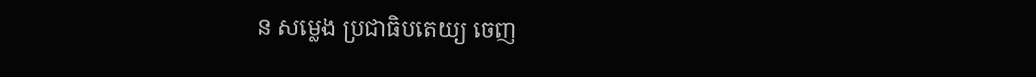ន សម្លេង ប្រជាធិបតេយ្យ ចេញ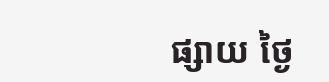ផ្សាយ ថ្ងៃ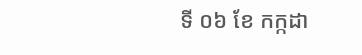ទី ០៦ ខែ កក្កដា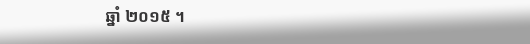ឆ្នាំ ២០១៥ ។